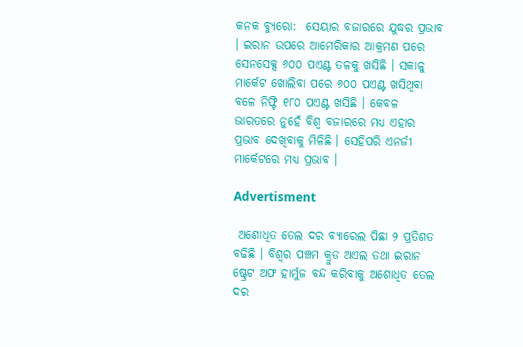କନକ ବ୍ୟୁରୋ:  ସେୟାର ବଜାରରେ ଯୁଦ୍ଧର ପ୍ରଭାବ । ଇରାନ ଉପରେ ଆମେରିକାର ଆକ୍ରମଣ ପରେ ସେନସେକ୍ସ ୬୦୦ ପଏଣ୍ଟ ତଳକୁ ଖସିଛି । ସକାଳୁ ମାର୍କେଟ ଖୋଲିବା ପରେ ୬୦୦ ପଏଣ୍ଟ ଖସିଥିବା ବଳେ ନିଫ୍ଟି ୧୮୦ ପଏଣ୍ଟ ଖସିଛି । କେବଳ ଭାରତରେ ନୁହେଁ ବିଶ୍ବ ବଜାରରେ ମଧ୍ୟ ଏହାର ପ୍ରଭାବ ଦେଖିବାକୁ ମିଳିଛି । ସେହିପରି ଏନର୍ଜୀ ମାର୍କେଟରେ ମଧ୍ୟ ପ୍ରଭାବ ।

Advertisment

 ଅଶୋଧିତ ତେଲ ଦର ବ୍ୟାରେଲ ପିଛା ୨ ପ୍ରତିଶତ ବଢିଛି । ବିଶ୍ବର ପଞ୍ଚମ କ୍ରୁଡ ଅଏଲ ତଥା ଇରାନ ଷ୍ଟ୍ରେଟ ଅଫ ହାର୍ମୁଜ ବନ୍ଦ କରିବାକୁ ଅଶୋଧିତ ତେଲ ଦର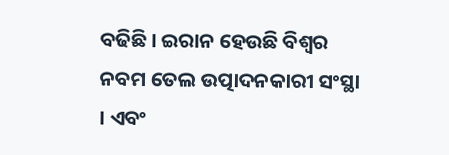ବଢିଛି । ଇରାନ ହେଉଛି ବିଶ୍ବର ନବମ ତେଲ ଉତ୍ପାଦନକାରୀ ସଂସ୍ଥା । ଏବଂ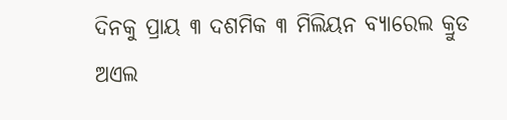ଦିନକୁ ପ୍ରାୟ ୩ ଦଶମିକ ୩ ମିଲିୟନ ବ୍ୟାରେଲ କ୍ରୁଡ ଅଏଲ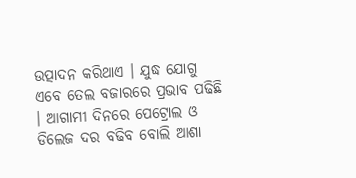ଉତ୍ପାଦନ କରିଥାଏ । ଯୁଦ୍ଧ ଯୋଗୁ ଏବେ ତେଲ ବଜାରରେ ପ୍ରଭାବ ପଢିଛି । ଆଗାମୀ ଦିନରେ ପେଟ୍ରୋଲ ଓ ଡିଲେଜ ଦର ବଢିବ ବୋଲି ଆଶା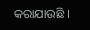କରାଯାଉଛି ।